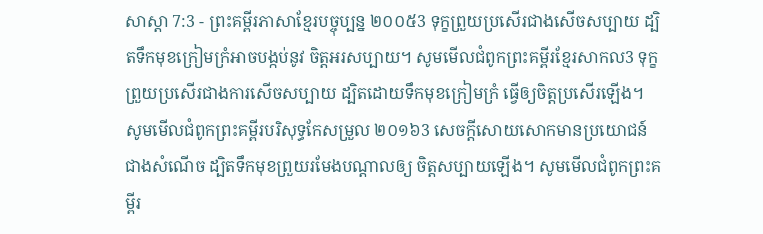សាស្តា 7:3 - ព្រះគម្ពីរភាសាខ្មែរបច្ចុប្បន្ន ២០០៥3 ទុក្ខព្រួយប្រសើរជាងសើចសប្បាយ ដ្បិតទឹកមុខក្រៀមក្រំអាចបង្កប់នូវ ចិត្តអរសប្បាយ។ សូមមើលជំពូកព្រះគម្ពីរខ្មែរសាកល3 ទុក្ខព្រួយប្រសើរជាងការសើចសប្បាយ ដ្បិតដោយទឹកមុខក្រៀមក្រំ ធ្វើឲ្យចិត្តប្រសើរឡើង។ សូមមើលជំពូកព្រះគម្ពីរបរិសុទ្ធកែសម្រួល ២០១៦3 សេចក្ដីសោយសោកមានប្រយោជន៍ ជាងសំណើច ដ្បិតទឹកមុខព្រួយរមែងបណ្ដាលឲ្យ ចិត្តសប្បាយឡើង។ សូមមើលជំពូកព្រះគម្ពីរ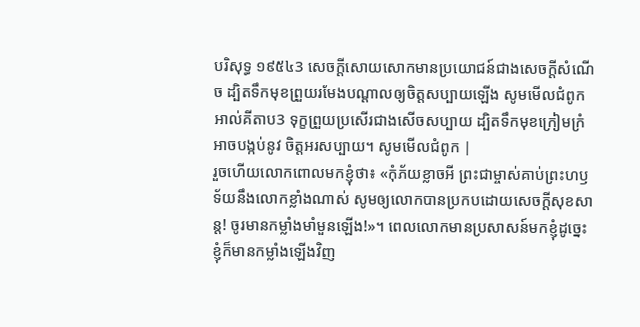បរិសុទ្ធ ១៩៥៤3 សេចក្ដីសោយសោកមានប្រយោជន៍ជាងសេចក្ដីសំណើច ដ្បិតទឹកមុខព្រួយរមែងបណ្តាលឲ្យចិត្តសប្បាយឡើង សូមមើលជំពូកអាល់គីតាប3 ទុក្ខព្រួយប្រសើរជាងសើចសប្បាយ ដ្បិតទឹកមុខក្រៀមក្រំអាចបង្កប់នូវ ចិត្តអរសប្បាយ។ សូមមើលជំពូក |
រួចហើយលោកពោលមកខ្ញុំថា៖ «កុំភ័យខ្លាចអី ព្រះជាម្ចាស់គាប់ព្រះហឫទ័យនឹងលោកខ្លាំងណាស់ សូមឲ្យលោកបានប្រកបដោយសេចក្ដីសុខសាន្ត! ចូរមានកម្លាំងមាំមួនឡើង!»។ ពេលលោកមានប្រសាសន៍មកខ្ញុំដូច្នេះ ខ្ញុំក៏មានកម្លាំងឡើងវិញ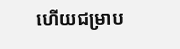ហើយជម្រាប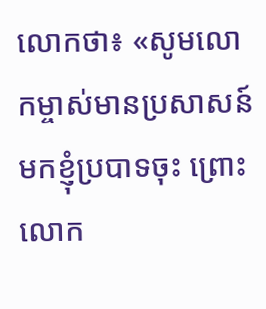លោកថា៖ «សូមលោកម្ចាស់មានប្រសាសន៍មកខ្ញុំប្របាទចុះ ព្រោះលោក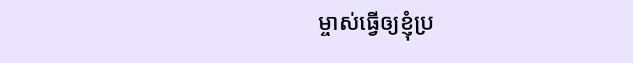ម្ចាស់ធ្វើឲ្យខ្ញុំប្រ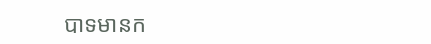បាទមានក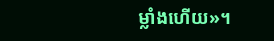ម្លាំងហើយ»។